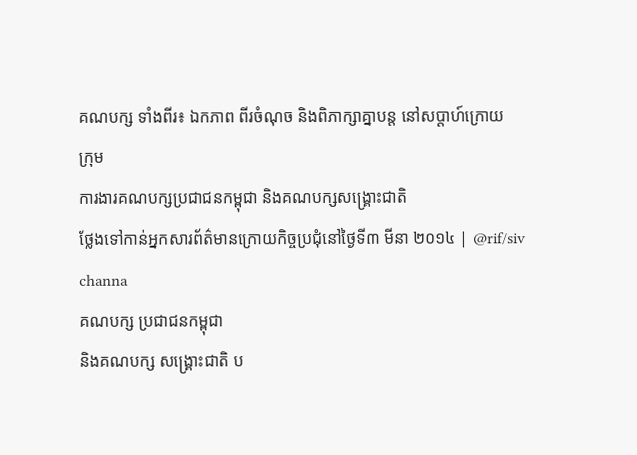គណបក្ស ទាំងពីរ៖ ឯកភាព ពីរចំណុច និងពិភាក្សាគ្នាបន្ត នៅសប្តាហ៍ក្រោយ
ក្រុម
ការងារគណបក្សប្រជាជនកម្ពុជា និងគណបក្សសង្គ្រោះជាតិ
ថ្លែងទៅកាន់អ្នកសារព័ត៌មានក្រោយកិច្ចប្រជុំនៅថ្ងៃទី៣ មីនា ២០១៤ | @rif/siv channa
គណបក្ស ប្រជាជនកម្ពុជា
និងគណបក្ស សង្គ្រោះជាតិ ប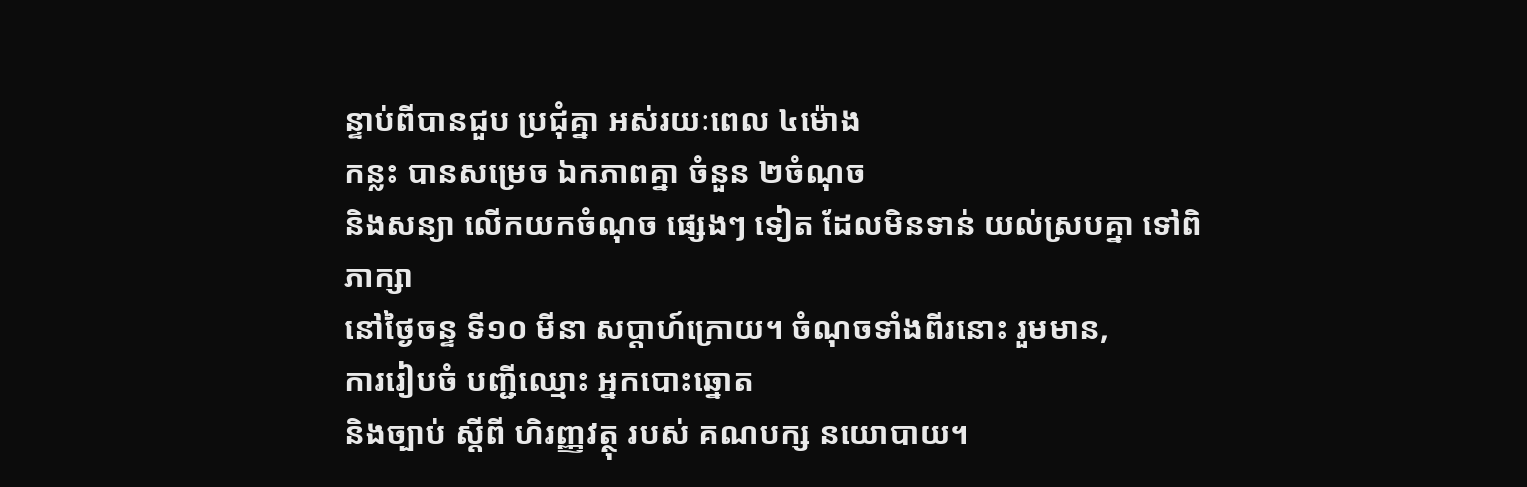ន្ទាប់ពីបានជួប ប្រជុំគ្នា អស់រយៈពេល ៤ម៉ោង
កន្លះ បានសម្រេច ឯកភាពគ្នា ចំនួន ២ចំណុច
និងសន្យា លើកយកចំណុច ផ្សេងៗ ទៀត ដែលមិនទាន់ យល់ស្របគ្នា ទៅពិភាក្សា
នៅថ្ងៃចន្ទ ទី១០ មីនា សប្តាហ៍ក្រោយ។ ចំណុចទាំងពីរនោះ រួមមាន,
ការរៀបចំ បញ្ជីឈ្មោះ អ្នកបោះឆ្នោត
និងច្បាប់ ស្តីពី ហិរញ្ញវត្ថុ របស់ គណបក្ស នយោបាយ។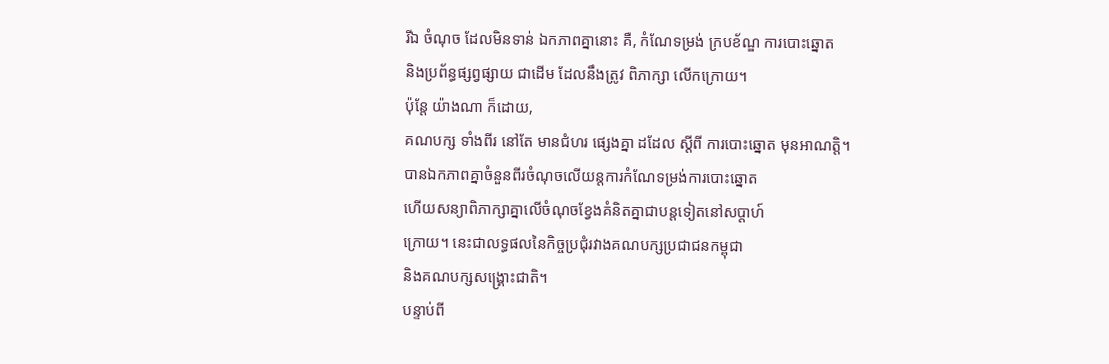រីឯ ចំណុច ដែលមិនទាន់ ឯកភាពគ្នានោះ គឺ, កំណែទម្រង់ ក្របខ័ណ្ឌ ការបោះឆ្នោត
និងប្រព័ន្ធផ្សព្វផ្សាយ ជាដើម ដែលនឹងត្រូវ ពិភាក្សា លើកក្រោយ។
ប៉ុន្តែ យ៉ាងណា ក៏ដោយ,
គណបក្ស ទាំងពីរ នៅតែ មានជំហរ ផ្សេងគ្នា ដដែល ស្តីពី ការបោះឆ្នោត មុនអាណត្តិ។
បានឯកភាពគ្នាចំនួនពីរចំណុចលើយន្តការកំណែទម្រង់ការបោះឆ្នោត
ហើយសន្យាពិភាក្សាគ្នាលើចំណុចខ្វែងគំនិតគ្នាជាបន្តទៀតនៅសប្តាហ៍
ក្រោយ។ នេះជាលទ្ធផលនៃកិច្ចប្រជុំរវាងគណបក្សប្រជាជនកម្ពុជា
និងគណបក្សសង្គ្រោះជាតិ។
បន្ទាប់ពី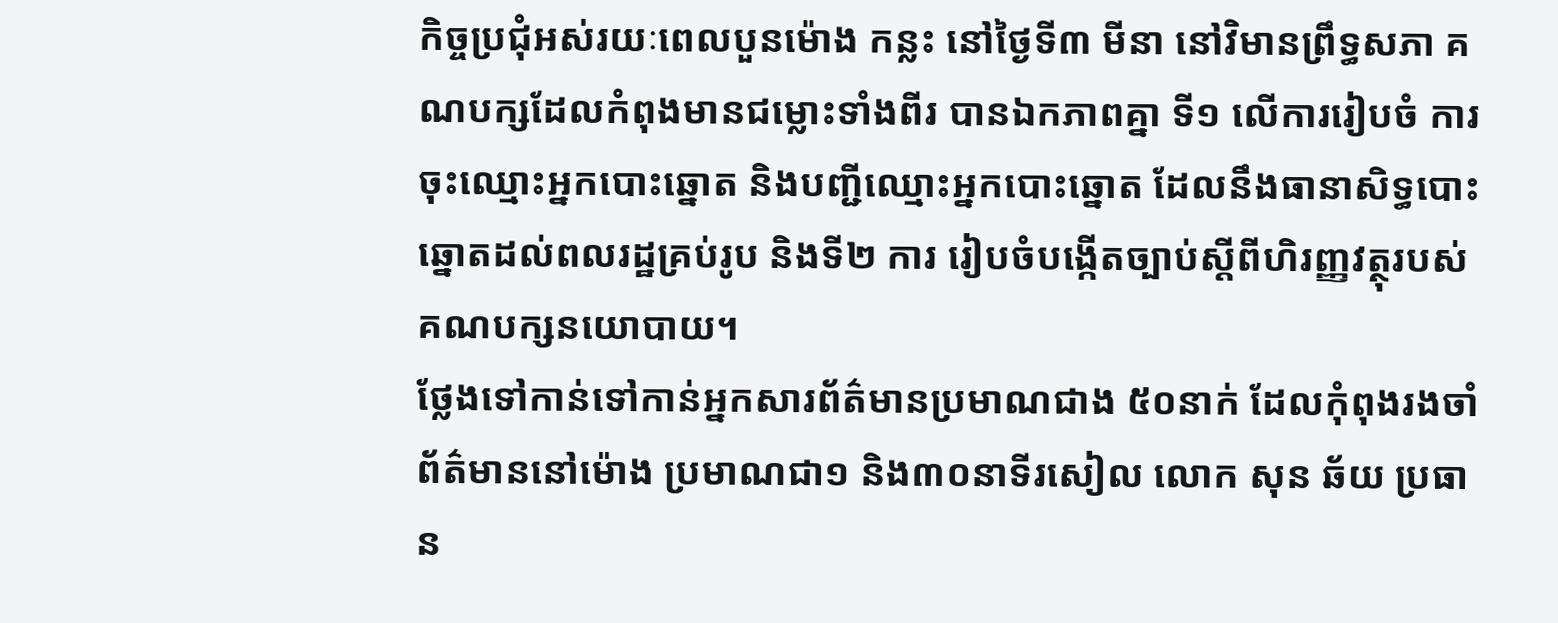កិច្ចប្រជុំអស់រយៈពេលបួនម៉ោង កន្លះ នៅថ្ងៃទី៣ មីនា នៅវិមានព្រឹទ្ធសភា គណបក្សដែលកំពុងមានជម្លោះទាំងពីរ បានឯកភាពគ្នា ទី១ លើការរៀបចំ ការចុះឈ្មោះអ្នកបោះឆ្នោត និងបញ្ជីឈ្មោះអ្នកបោះឆ្នោត ដែលនឹងធានាសិទ្ធបោះឆ្នោតដល់ពលរដ្ឋគ្រប់រូប និងទី២ ការ រៀបចំបង្កើតច្បាប់ស្តីពីហិរញ្ញវត្ថុរបស់គណបក្សនយោបាយ។
ថ្លែងទៅកាន់ទៅកាន់អ្នកសារព័ត៌មានប្រមាណជាង ៥០នាក់ ដែលកុំពុងរងចាំព័ត៌មាននៅម៉ោង ប្រមាណជា១ និង៣០នាទីរសៀល លោក សុន ឆ័យ ប្រធាន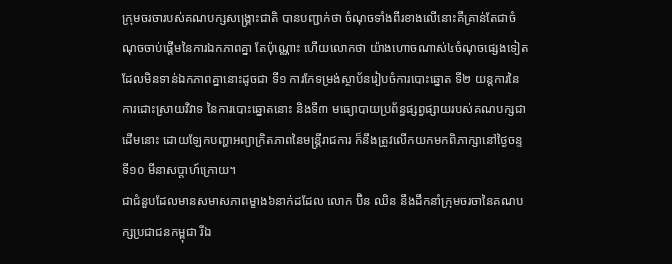ក្រុមចរចារបស់គណបក្សសង្គ្រោះជាតិ បានបញ្ជាក់ថា ចំណុចទាំងពីរខាងលើនោះគឺគ្រាន់តែជាចំណុចចាប់ផ្តើមនៃការឯកភាពគ្នា តែប៉ុណ្ណោះ ហើយលោកថា យ៉ាងហោចណាស់៤ចំណុចផ្សេងទៀតដែលមិនទាន់ឯកភាពគ្នានោះដូចជា ទី១ ការកែទម្រង់ស្ថាប័នរៀបចំការបោះឆ្នោត ទី២ យន្តការនៃការដោះស្រាយវិវាទ នៃការបោះឆ្នោតនោះ និងទី៣ មធ្យោបាយប្រព័ន្ធផ្សព្វផ្សាយរបស់គណបក្សជាដើមនោះ ដោយឡែកបញ្ហាអព្យាក្រិតភាពនៃមន្ត្រីរាជការ ក៏នឹងត្រូវលើកយកមកពិភាក្សានៅថ្ងៃចន្ទទី១០ មីនាសប្តាហ៍ក្រោយ។
ជាជំនួបដែលមានសមាសភាពម្ខាង៦នាក់ដដែល លោក ប៊ិន ឈិន នឹងដឹកនាំក្រុមចរចានៃគណបក្សប្រជាជនកម្ពុជា រីឯ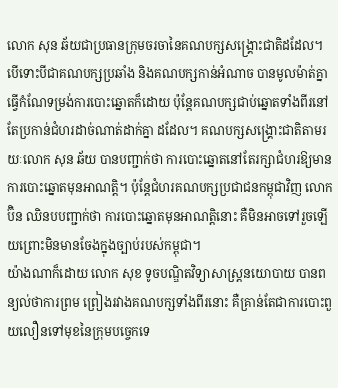លោក សុន ឆ័យជាប្រធានក្រុមចរចានៃគណបក្សសង្គ្រោះជាតិដដែល។
បើទោះបីជាគណបក្សប្រឆាំង និងគណបក្សកាន់អំណាច បានមូលម៉ាត់គ្នាធ្វើកំណែទម្រង់ការបោះឆ្នោតក៏ដោយ ប៉ុន្តែគណបក្សជាប់ឆ្នោតទាំងពីរនៅតែប្រកាន់ជំហរដាច់ណាត់ដាក់គ្នា ដដែល។ គណបក្សសង្គ្រោះជាតិតាមរយៈលោក សុន ឆ័យ បានបញ្ជាក់ថា ការបោះឆ្នោតនៅតែរក្សាជំហរឱ្យមានការបោះឆ្នោតមុនអាណត្តិ។ ប៉ុន្តែជំហរគណបក្សប្រជាជនកម្ពុជាវិញ លោក ប៊ិន ឈិនបបញ្ជាក់ថា ការបោះឆ្នោតមុនអាណត្តិនោះ គឺមិនអាចទៅរួចឡើយព្រោះមិនមានចែងក្នុងច្បាប់របស់កម្ពុជា។
យ៉ាងណាក៏ដោយ លោក សុខ ទូចបណ្ឌិតវិទ្យាសាស្ត្រនយោបាយ បានពន្យល់ថាការព្រម ព្រៀងរវាងគណបក្សទាំងពីរនោះ គឺគ្រាន់តែជាការបោះពួយលឿនទៅមុខនៃក្រុមបច្ចេកទេ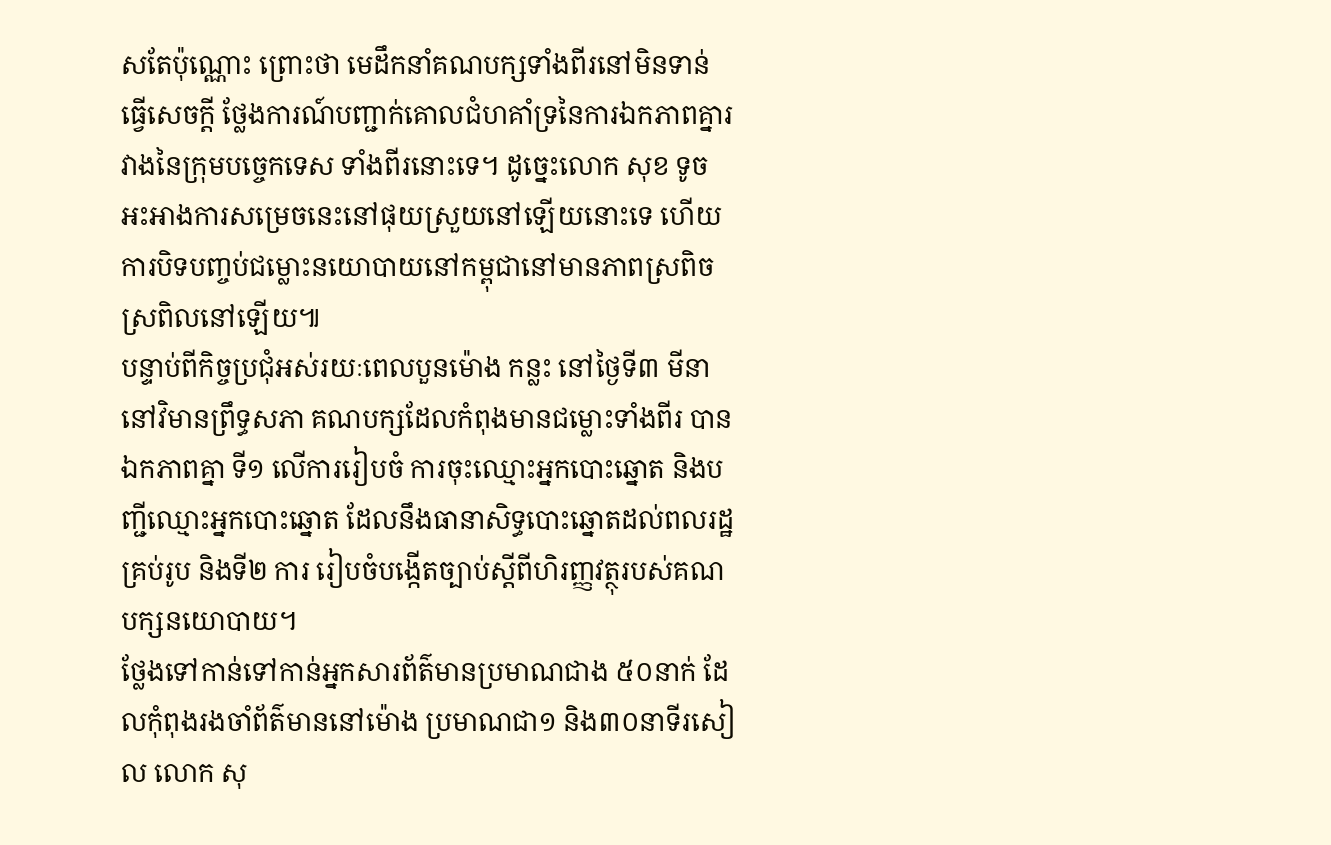សតែប៉ុណ្ណោះ ព្រោះថា មេដឹកនាំគណបក្សទាំងពីរនៅមិនទាន់ធ្វើសេចក្តី ថ្លែងការណ៍បញ្ជាក់គោលជំហគាំទ្រនៃការឯកភាពគ្នារវាងនៃក្រុមបច្ចេកទេស ទាំងពីរនោះទេ។ ដូច្នេះលោក សុខ ទូច អះអាងការសម្រេចនេះនៅផុយស្រួយនៅឡើយនោះទេ ហើយការបិទបញ្ចប់ជម្លោះនយោបាយនៅកម្ពុជានៅមានភាពស្រពិចស្រពិលនៅឡើយ៕
បន្ទាប់ពីកិច្ចប្រជុំអស់រយៈពេលបួនម៉ោង កន្លះ នៅថ្ងៃទី៣ មីនា នៅវិមានព្រឹទ្ធសភា គណបក្សដែលកំពុងមានជម្លោះទាំងពីរ បានឯកភាពគ្នា ទី១ លើការរៀបចំ ការចុះឈ្មោះអ្នកបោះឆ្នោត និងបញ្ជីឈ្មោះអ្នកបោះឆ្នោត ដែលនឹងធានាសិទ្ធបោះឆ្នោតដល់ពលរដ្ឋគ្រប់រូប និងទី២ ការ រៀបចំបង្កើតច្បាប់ស្តីពីហិរញ្ញវត្ថុរបស់គណបក្សនយោបាយ។
ថ្លែងទៅកាន់ទៅកាន់អ្នកសារព័ត៌មានប្រមាណជាង ៥០នាក់ ដែលកុំពុងរងចាំព័ត៌មាននៅម៉ោង ប្រមាណជា១ និង៣០នាទីរសៀល លោក សុ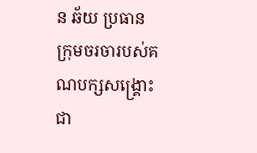ន ឆ័យ ប្រធានក្រុមចរចារបស់គណបក្សសង្គ្រោះជា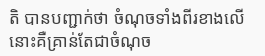តិ បានបញ្ជាក់ថា ចំណុចទាំងពីរខាងលើនោះគឺគ្រាន់តែជាចំណុច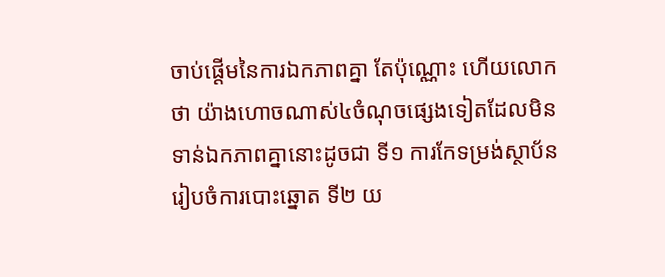ចាប់ផ្តើមនៃការឯកភាពគ្នា តែប៉ុណ្ណោះ ហើយលោកថា យ៉ាងហោចណាស់៤ចំណុចផ្សេងទៀតដែលមិនទាន់ឯកភាពគ្នានោះដូចជា ទី១ ការកែទម្រង់ស្ថាប័នរៀបចំការបោះឆ្នោត ទី២ យ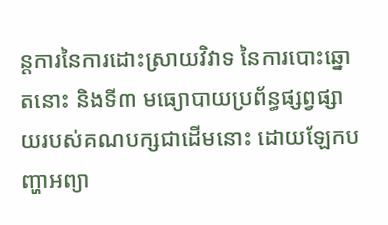ន្តការនៃការដោះស្រាយវិវាទ នៃការបោះឆ្នោតនោះ និងទី៣ មធ្យោបាយប្រព័ន្ធផ្សព្វផ្សាយរបស់គណបក្សជាដើមនោះ ដោយឡែកបញ្ហាអព្យា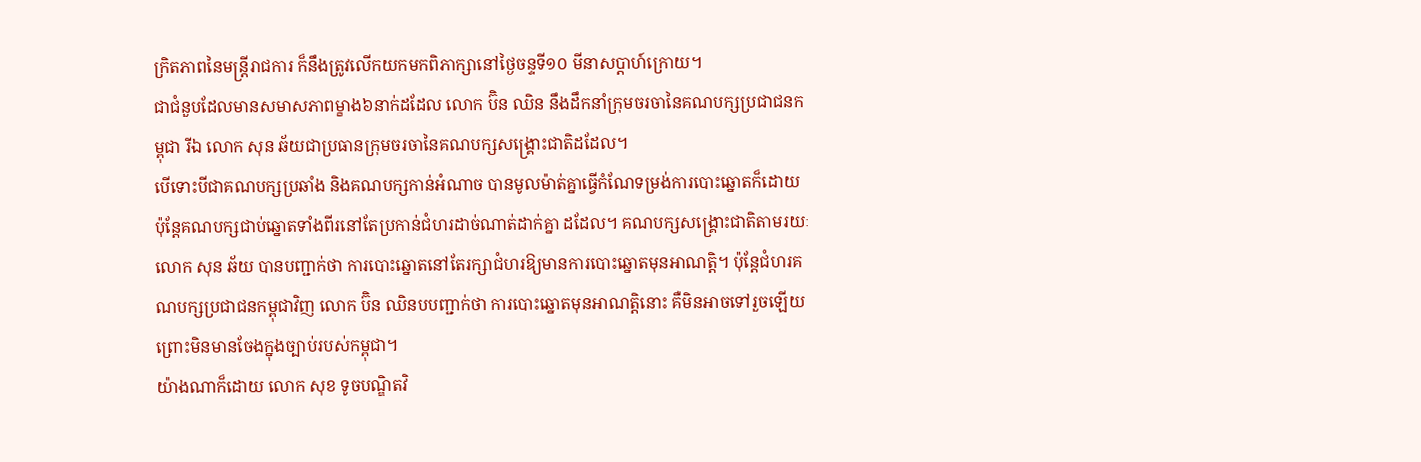ក្រិតភាពនៃមន្ត្រីរាជការ ក៏នឹងត្រូវលើកយកមកពិភាក្សានៅថ្ងៃចន្ទទី១០ មីនាសប្តាហ៍ក្រោយ។
ជាជំនួបដែលមានសមាសភាពម្ខាង៦នាក់ដដែល លោក ប៊ិន ឈិន នឹងដឹកនាំក្រុមចរចានៃគណបក្សប្រជាជនកម្ពុជា រីឯ លោក សុន ឆ័យជាប្រធានក្រុមចរចានៃគណបក្សសង្គ្រោះជាតិដដែល។
បើទោះបីជាគណបក្សប្រឆាំង និងគណបក្សកាន់អំណាច បានមូលម៉ាត់គ្នាធ្វើកំណែទម្រង់ការបោះឆ្នោតក៏ដោយ ប៉ុន្តែគណបក្សជាប់ឆ្នោតទាំងពីរនៅតែប្រកាន់ជំហរដាច់ណាត់ដាក់គ្នា ដដែល។ គណបក្សសង្គ្រោះជាតិតាមរយៈលោក សុន ឆ័យ បានបញ្ជាក់ថា ការបោះឆ្នោតនៅតែរក្សាជំហរឱ្យមានការបោះឆ្នោតមុនអាណត្តិ។ ប៉ុន្តែជំហរគណបក្សប្រជាជនកម្ពុជាវិញ លោក ប៊ិន ឈិនបបញ្ជាក់ថា ការបោះឆ្នោតមុនអាណត្តិនោះ គឺមិនអាចទៅរួចឡើយព្រោះមិនមានចែងក្នុងច្បាប់របស់កម្ពុជា។
យ៉ាងណាក៏ដោយ លោក សុខ ទូចបណ្ឌិតវិ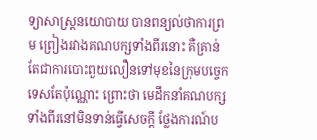ទ្យាសាស្ត្រនយោបាយ បានពន្យល់ថាការព្រម ព្រៀងរវាងគណបក្សទាំងពីរនោះ គឺគ្រាន់តែជាការបោះពួយលឿនទៅមុខនៃក្រុមបច្ចេកទេសតែប៉ុណ្ណោះ ព្រោះថា មេដឹកនាំគណបក្សទាំងពីរនៅមិនទាន់ធ្វើសេចក្តី ថ្លែងការណ៍ប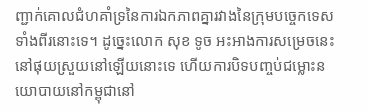ញ្ជាក់គោលជំហគាំទ្រនៃការឯកភាពគ្នារវាងនៃក្រុមបច្ចេកទេស ទាំងពីរនោះទេ។ ដូច្នេះលោក សុខ ទូច អះអាងការសម្រេចនេះនៅផុយស្រួយនៅឡើយនោះទេ ហើយការបិទបញ្ចប់ជម្លោះនយោបាយនៅកម្ពុជានៅ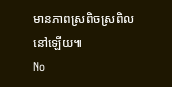មានភាពស្រពិចស្រពិលនៅឡើយ៕
No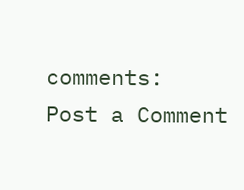comments:
Post a Comment